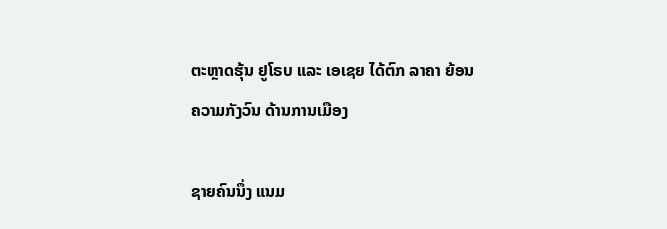ຕະຫຼາດຮຸ້ນ ຢູໂຣບ ແລະ ເອເຊຍ ໄດ້ຕົກ ລາຄາ ຍ້ອນຄວາມກັງວົນ ດ້ານການເມືອງ

ຊາຍຄົນນຶ່ງ ແນມ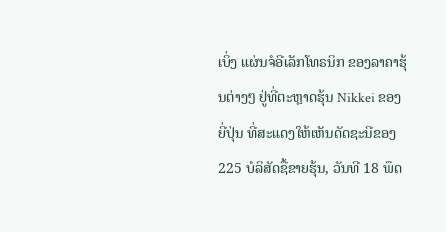ເບິ່ງ ແຜ່ນຈໍອີເລັກໂທຣນິກ ຂອງລາຄາຮຸ້ນຕ່າງໆ ຢູ່ທີ່ຕະຫຼາດຮຸ້ນ Nikkei ຂອງຍີ່ປຸ່ນ ທີ່ສະແດງໃຫ້ເຫັນດັດຊະນີຂອງ 225 ບໍລິສັດຊື້ຂາຍຮຸ້ນ, ວັນທີ 18 ພຶດ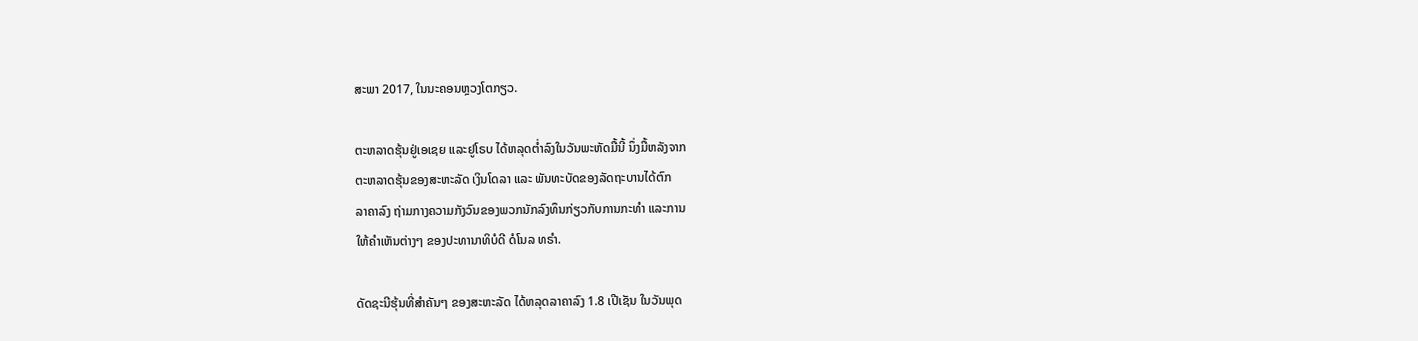ສະພາ 2017, ໃນນະຄອນຫຼວງໂຕກຽວ.

ຕະຫລາດຮຸ້ນຢູ່ເອເຊຍ ແລະຢູໂຣບ ໄດ້ຫລຸດຕ່ຳລົງໃນວັນພະຫັດມື້ນີ້ ນຶ່ງມື້ຫລັງຈາກ
ຕະຫລາດຮຸ້ນຂອງສະຫະລັດ ເງິນໂດລາ ແລະ ພັນທະບັດຂອງລັດຖະບານໄດ້ຕົກ
ລາຄາລົງ ຖ່າມກາງຄວາມກັງວົນຂອງພວກນັກລົງທຶນກ່ຽວກັບການກະທຳ ແລະການ
ໃຫ້ຄຳເຫັນຕ່າງໆ ຂອງປະທານາທິບໍດີ ດໍໂນລ ທຣຳ.

ດັດຊະນີຮຸ້ນທີ່ສຳຄັນໆ ຂອງສະຫະລັດ ໄດ້ຫລຸດລາຄາລົງ 1.8 ເປີເຊັນ ໃນວັນພຸດ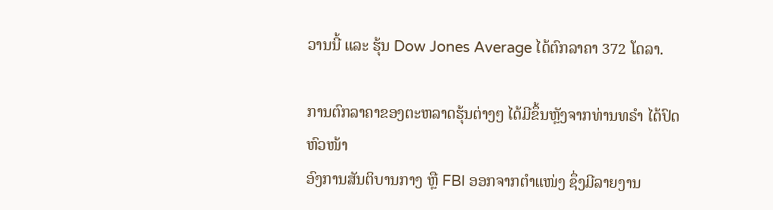ວານນີ້ ແລະ ຮຸ້ນ Dow Jones Average ໄດ້ຕົກລາຄາ 372 ໂດລາ.

ການຕົກລາຄາຂອງຕະຫລາດຮຸ້ນຕ່າງໆ ໄດ້ມີຂຶ້ນຫຼັງຈາກທ່ານທຣຳ ໄດ້ປົດຫົວໜ້າ
ອົງການສັນຕິບານກາງ ຫຼື FBI ອອກຈາກຕຳແໜ່ງ ຊຶ່ງມີລາຍງານ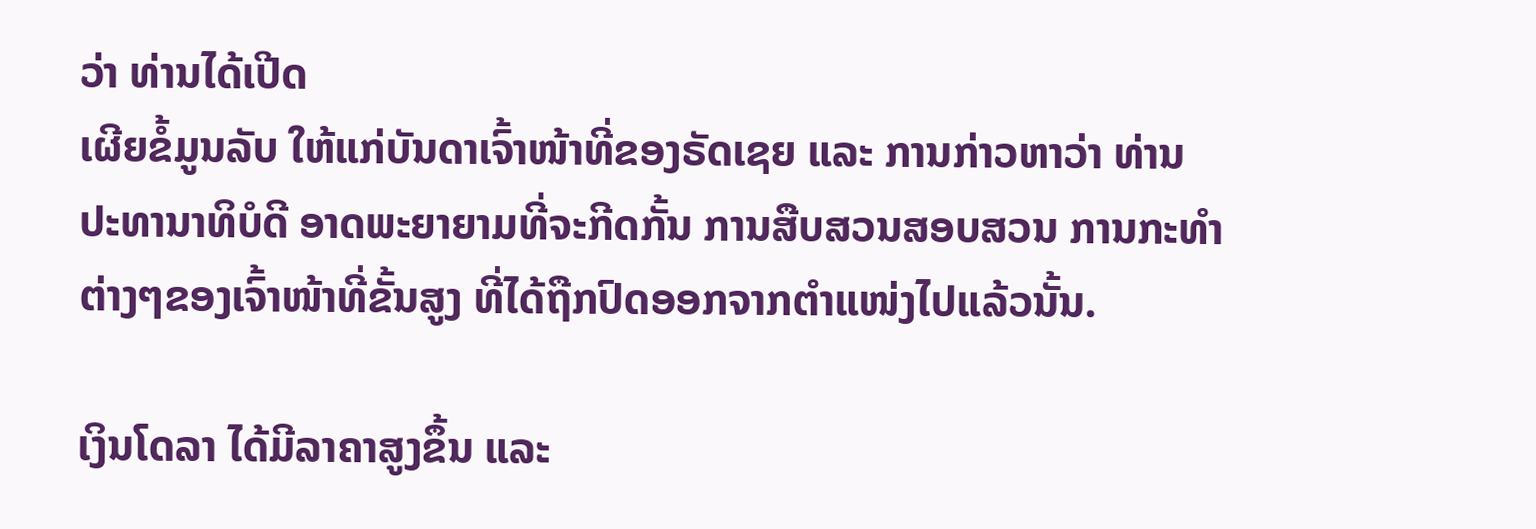ວ່າ ທ່ານໄດ້ເປີດ
ເຜີຍຂໍ້ມູນລັບ ໃຫ້ແກ່ບັນດາເຈົ້າໜ້າທີ່ຂອງຣັດເຊຍ ແລະ ການກ່າວຫາວ່າ ທ່ານ
ປະທານາທິບໍດີ ອາດພະຍາຍາມທີ່ຈະກີດກັ້ນ ການສືບສວນສອບສວນ ການກະທຳ
ຕ່າງໆຂອງເຈົ້າໜ້າທີ່ຂັ້ນສູງ ທີ່ໄດ້ຖືກປົດອອກຈາກຕຳແໜ່ງໄປແລ້ວນັ້ນ.

ເງິນໂດລາ ໄດ້ມີລາຄາສູງຂຶ້ນ ແລະ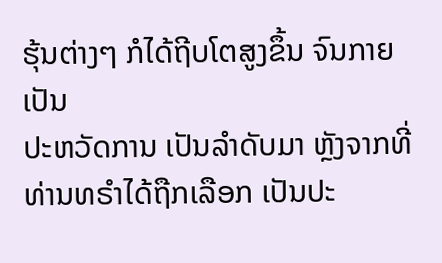ຮຸ້ນຕ່າງໆ ກໍໄດ້ຖີບໂຕສູງຂຶ້ນ ຈົນກາຍເປັນ
ປະຫວັດການ ເປັນລຳດັບມາ ຫຼັງຈາກທີ່ທ່ານທຣຳໄດ້ຖືກເລືອກ ເປັນປະ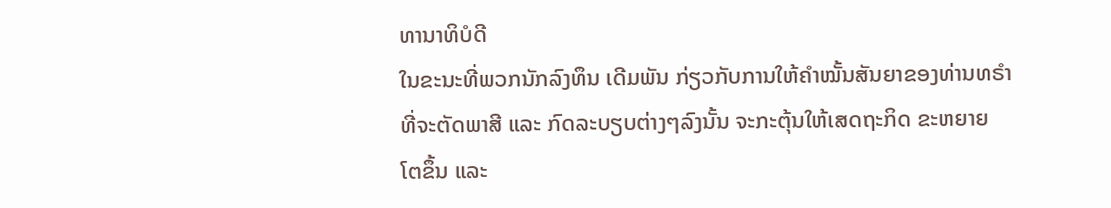ທານາທິບໍດີ
ໃນຂະນະທີ່ພວກນັກລົງທຶນ ເດີມພັນ ກ່ຽວກັບການໃຫ້ຄຳໝັ້ນສັນຍາຂອງທ່ານທຣຳ
ທີ່ຈະຕັດພາສີ ແລະ ກົດລະບຽບຕ່າງໆລົງນັ້ນ ຈະກະຕຸ້ນໃຫ້ເສດຖະກິດ ຂະຫຍາຍ
ໂຕຂຶ້ນ ແລະ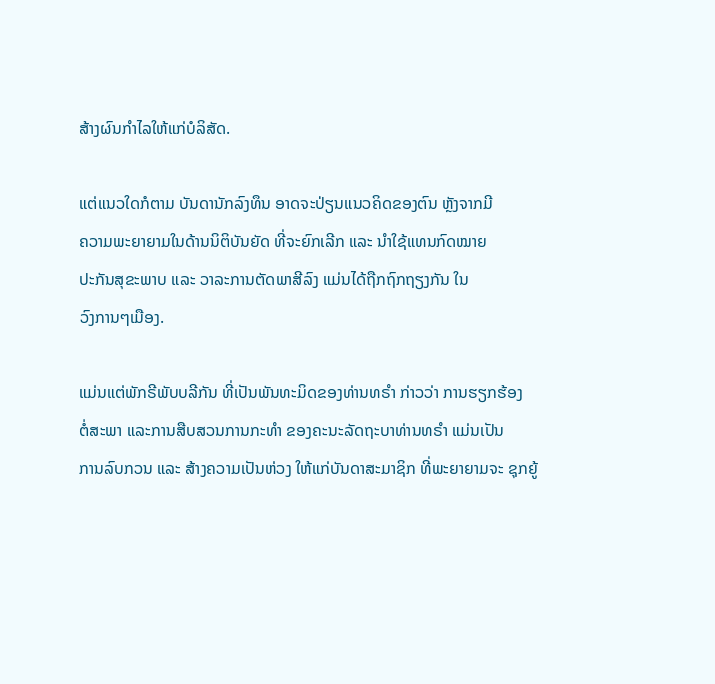ສ້າງຜົນກຳໄລໃຫ້ແກ່ບໍລິສັດ.

ແຕ່ແນວໃດກໍຕາມ ບັນດານັກລົງທຶນ ອາດຈະປ່ຽນແນວຄິດຂອງຕົນ ຫຼັງຈາກມີ
ຄວາມພະຍາຍາມໃນດ້ານນິຕິບັນຍັດ ທີ່ຈະຍົກເລີກ ແລະ ນຳໃຊ້ແທນກົດໝາຍ
ປະກັນສຸຂະພາບ ແລະ ວາລະການຕັດພາສີລົງ ແມ່ນໄດ້ຖືກຖົກຖຽງກັນ ໃນ
ວົງການໆເມືອງ.

ແມ່ນແຕ່ພັກຣີພັບບລີກັນ ທີ່ເປັນພັນທະມິດຂອງທ່ານທຣຳ ກ່າວວ່າ ການຮຽກຮ້ອງ
ຕໍ່ສະພາ ແລະການສືບສວນການກະທຳ ຂອງຄະນະລັດຖະບາທ່ານທຣຳ ແມ່ນເປັນ
ການລົບກວນ ແລະ ສ້າງຄວາມເປັນຫ່ວງ ໃຫ້ແກ່ບັນດາສະມາຊິກ ທີ່ພະຍາຍາມຈະ ຊຸກຍູ້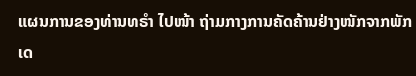ແຜນການຂອງທ່ານທຣຳ ໄປໜ້າ ຖ່າມກາງການຄັດຄ້ານຢ່າງໜັກຈາກພັກ
ເດ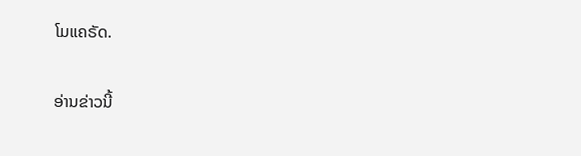ໂມແຄຣັດ.

ອ່ານຂ່າວນີ້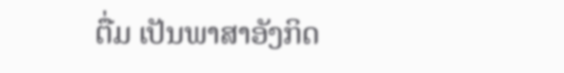ຕື່ມ ເປັນພາສາອັງກິດ